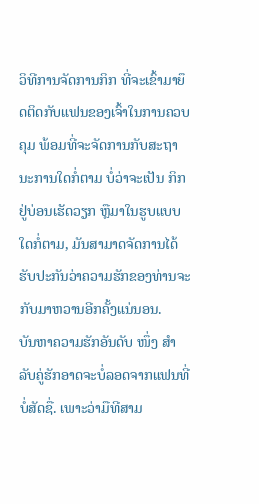ວິທີການຈັດການກິກ ທີ່ຈະເຂົ້າມາຍຶດຕິດກັບແຟນຂອງເຈົ້າໃນການຄວບຄຸມ ພ້ອມທີ່ຈະຈັດການກັບສະຖານະການໃດກໍ່ຕາມ ບໍ່ວ່າຈະເປັນ ກິກ ຢູ່ບ່ອນເຮັດວຽກ ຫຼືມາໃນຮູບແບບໃດກໍ່ຕາມ, ມັນສາມາດຈັດການໄດ້ ຮັບປະກັນວ່າຄວາມຮັກຂອງທ່ານຈະກັບມາຫວານອີກຄັ້ງແນ່ນອນ.
ບັນຫາຄວາມຮັກອັນດັບ ໜຶ່ງ ສຳ ລັບຄູ່ຮັກອາດຈະບໍ່ລອດຈາກແຟນທີ່ບໍ່ສັດຊື່. ເພາະວ່າມືທີສາມ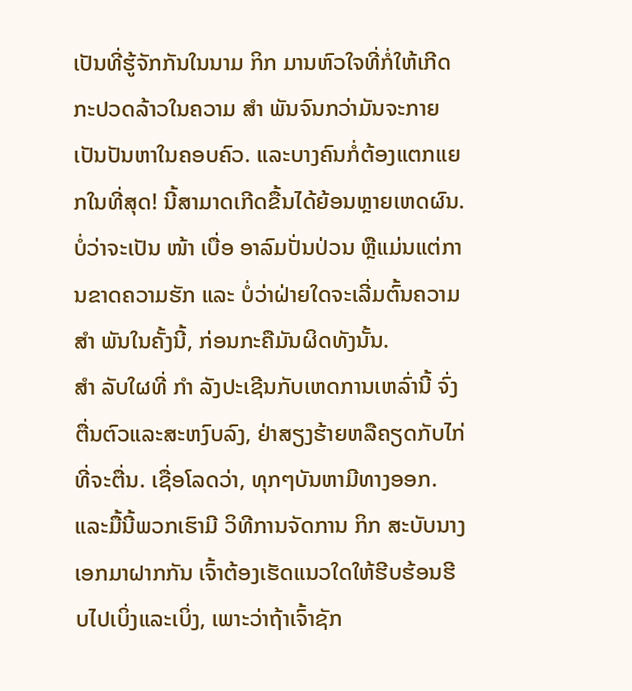ເປັນທີ່ຮູ້ຈັກກັນໃນນາມ ກິກ ມານຫົວໃຈທີ່ກໍ່ໃຫ້ເກີດກະປວດລ້າວໃນຄວາມ ສຳ ພັນຈົນກວ່າມັນຈະກາຍເປັນປັນຫາໃນຄອບຄົວ. ແລະບາງຄົນກໍ່ຕ້ອງແຕກແຍກໃນທີ່ສຸດ! ນີ້ສາມາດເກີດຂື້ນໄດ້ຍ້ອນຫຼາຍເຫດຜົນ. ບໍ່ວ່າຈະເປັນ ໜ້າ ເບື່ອ ອາລົມປັ່ນປ່ວນ ຫຼືແມ່ນແຕ່ການຂາດຄວາມຮັກ ແລະ ບໍ່ວ່າຝ່າຍໃດຈະເລີ່ມຕົ້ນຄວາມ ສຳ ພັນໃນຄັ້ງນີ້, ກ່ອນກະຄືມັນຜິດທັງນັ້ນ.
ສຳ ລັບໃຜທີ່ ກຳ ລັງປະເຊີນກັບເຫດການເຫລົ່ານີ້ ຈົ່ງຕື່ນຕົວແລະສະຫງົບລົງ, ຢ່າສຽງຮ້າຍຫລືຄຽດກັບໄກ່ທີ່ຈະຕື່ນ. ເຊື່ອໂລດວ່າ, ທຸກໆບັນຫາມີທາງອອກ. ແລະມື້ນີ້ພວກເຮົາມີ ວິທີການຈັດການ ກິກ ສະບັບນາງເອກມາຝາກກັນ ເຈົ້າຕ້ອງເຮັດແນວໃດໃຫ້ຮີບຮ້ອນຮີບໄປເບິ່ງແລະເບິ່ງ, ເພາະວ່າຖ້າເຈົ້າຊັກ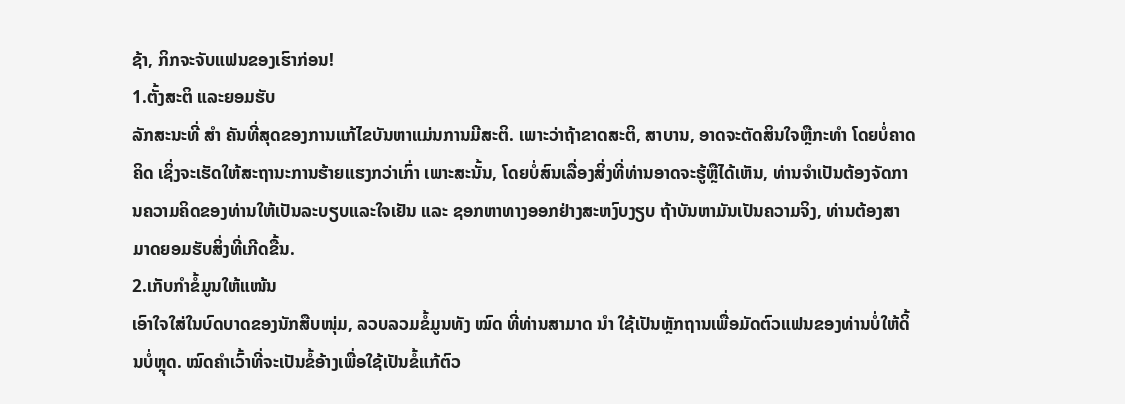ຊ້າ, ກິກຈະຈັບແຟນຂອງເຮົາກ່ອນ!
1.ຕັ້ງສະຕິ ແລະຍອມຮັບ
ລັກສະນະທີ່ ສຳ ຄັນທີ່ສຸດຂອງການແກ້ໄຂບັນຫາແມ່ນການມີສະຕິ. ເພາະວ່າຖ້າຂາດສະຕິ, ສາບານ, ອາດຈະຕັດສິນໃຈຫຼືກະທຳ ໂດຍບໍ່ຄາດຄິດ ເຊິ່ງຈະເຮັດໃຫ້ສະຖານະການຮ້າຍແຮງກວ່າເກົ່າ ເພາະສະນັ້ນ, ໂດຍບໍ່ສົນເລື່ອງສິ່ງທີ່ທ່ານອາດຈະຮູ້ຫຼືໄດ້ເຫັນ, ທ່ານຈຳເປັນຕ້ອງຈັດການຄວາມຄິດຂອງທ່ານໃຫ້ເປັນລະບຽບແລະໃຈເຢັນ ແລະ ຊອກຫາທາງອອກຢ່າງສະຫງົບງຽບ ຖ້າບັນຫາມັນເປັນຄວາມຈິງ, ທ່ານຕ້ອງສາມາດຍອມຮັບສິ່ງທີ່ເກີດຂື້ນ.
2.ເກັບກຳຂໍ້ມູນໃຫ້ແໜ້ນ
ເອົາໃຈໃສ່ໃນບົດບາດຂອງນັກສືບໜຸ່ມ, ລວບລວມຂໍ້ມູນທັງ ໝົດ ທີ່ທ່ານສາມາດ ນຳ ໃຊ້ເປັນຫຼັກຖານເພື່ອມັດຕົວແຟນຂອງທ່ານບໍ່ໃຫ້ດິ້ນບໍ່ຫຼຸດ. ໝົດຄຳເວົ້າທີ່ຈະເປັນຂໍ້ອ້າງເພື່ອໃຊ້ເປັນຂໍ້ແກ້ຕົວ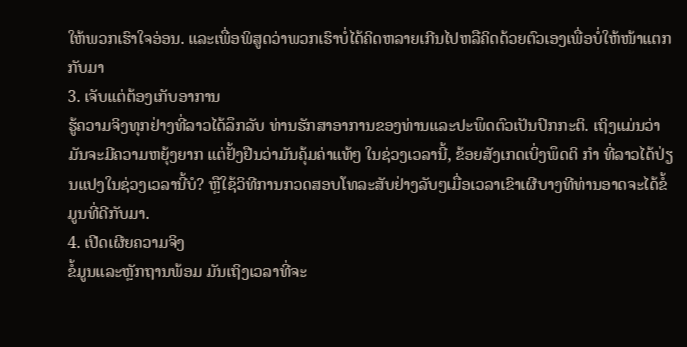ໃຫ້ພວກເຮົາໃຈອ່ອນ. ແລະເພື່ອພິສູດວ່າພວກເຮົາບໍ່ໄດ້ຄິດຫລາຍເກີນໄປຫລືຄິດດ້ວຍຕົວເອງເພື່ອບໍ່ໃຫ້ໜ້າແຕກກັບມາ
3. ເຈັບແຕ່ຕ້ອງເກັບອາການ
ຮູ້ຄວາມຈິງທຸກຢ່າງທີ່ລາວໄດ້ລຶກລັບ ທ່ານຮັກສາອາການຂອງທ່ານແລະປະພຶດຕົວເປັນປົກກະຕິ. ເຖິງແມ່ນວ່າມັນຈະມີຄວາມຫຍຸ້ງຍາກ ແຕ່ຢັ້ງຢືນວ່າມັນຄຸ້ມຄ່າແທ້ໆ ໃນຊ່ວງເວລານີ້, ຂ້ອຍສັງເກດເບິ່ງພຶດຕິ ກຳ ທີ່ລາວໄດ້ປ່ຽນແປງໃນຊ່ວງເວລານີ້ບໍ? ຫຼືໃຊ້ວິທີການກວດສອບໂທລະສັບຢ່າງລັບໆເມື່ອເວລາເຂົາເຜີບາງທີທ່ານອາດຈະໄດ້ຂໍ້ມູນທີ່ດີກັບມາ.
4. ເປີດເຜີຍຄວາມຈິງ
ຂໍ້ມູນແລະຫຼັກຖານພ້ອມ ມັນເຖິງເວລາທີ່ຈະ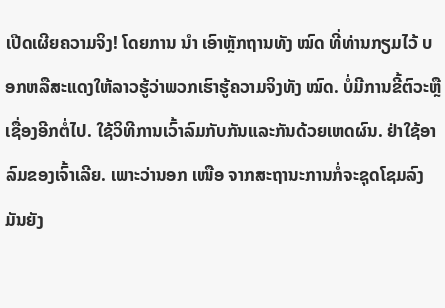ເປີດເຜີຍຄວາມຈິງ! ໂດຍການ ນຳ ເອົາຫຼັກຖານທັງ ໝົດ ທີ່ທ່ານກຽມໄວ້ ບອກຫລືສະແດງໃຫ້ລາວຮູ້ວ່າພວກເຮົາຮູ້ຄວາມຈິງທັງ ໝົດ. ບໍ່ມີການຂີ້ຕົວະຫຼືເຊື່ອງອີກຕໍ່ໄປ. ໃຊ້ວິທີການເວົ້າລົມກັບກັນແລະກັນດ້ວຍເຫດຜົນ. ຢ່າໃຊ້ອາລົມຂອງເຈົ້າເລີຍ. ເພາະວ່ານອກ ເໜືອ ຈາກສະຖານະການກໍ່ຈະຊຸດໂຊມລົງ ມັນຍັງ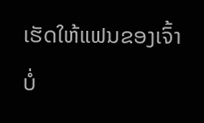ເຮັດໃຫ້ແຟນຂອງເຈົ້າບໍ່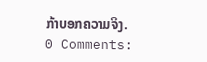ກ້າບອກຄວາມຈິງ.
0 Comments: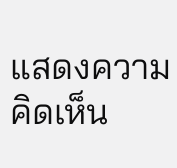แสดงความคิดเห็น